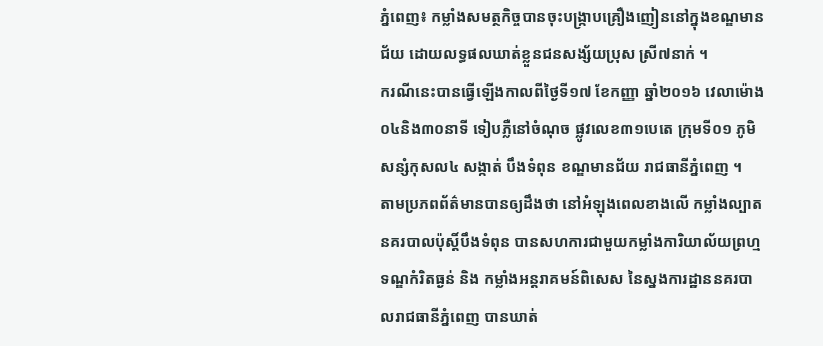ភ្នំពេញ៖ កម្លាំងសមត្ថកិច្ចបានចុះបង្ក្រាបគ្រឿងញៀននៅក្នុងខណ្ឌមានជ័យ ដោយលទ្ធផលឃាត់ខ្លួនជនសង្ស័យប្រុស ស្រី៧នាក់ ។
ករណីនេះបានធ្វើឡើងកាលពីថ្ងៃទី១៧ ខែកញ្ញា ឆ្នាំ២០១៦ វេលាម៉ោង០៤និង៣០នាទី ទៀបភ្លឺនៅចំណុច ផ្លូវលេខ៣១បេតេ ក្រុមទី០១ ភូមិ សន្សំកុសល៤ សង្កាត់ បឹងទំពុន ខណ្ឌមានជ័យ រាជធានីភ្នំពេញ ។
តាមប្រភពព័ត៌មានបានឲ្យដឹងថា នៅអំឡុងពេលខាងលើ កម្លាំងល្បាតនគរបាលប៉ុស្តិ៍បឹងទំពុន បានសហការជាមួយកម្លាំងការិយាល័យព្រហ្មទណ្ឌកំរិតធ្ងន់ និង កម្លាំងអន្តរាគមន៍ពិសេស នៃស្នងការដ្ឋាននគរបាលរាជធានីភ្នំពេញ បានឃាត់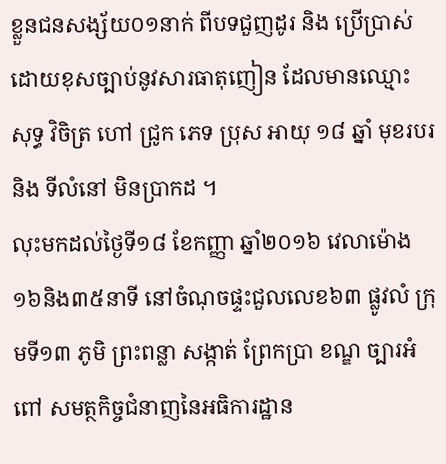ខ្លួនជនសង្ស័យ០១នាក់ ពីបទជួញដូរ និង ប្រើប្រាស់ដោយខុសច្បាប់នូវសារធាតុញៀន ដែលមានឈ្មោះ សុទ្ធ វិចិត្រ ហៅ ជ្រូក ភេទ ប្រុស អាយុ ១៨ ឆ្នាំ មុខរបរ និង ទីលំនៅ មិនប្រាកដ ។
លុះមកដល់ថ្ងៃទី១៨ ខែកញ្ញា ឆ្នាំ២០១៦ វេលាម៉ោង១៦និង៣៥នាទី នៅចំណុចផ្ទះជួលលេខ៦៣ ផ្លូវលំ ក្រុមទី១៣ ភូមិ ព្រះពន្លា សង្កាត់ ព្រែកប្រា ខណ្ឌ ច្បារអំពៅ សមត្ថកិច្ចជំនាញនៃអធិការដ្ឋាន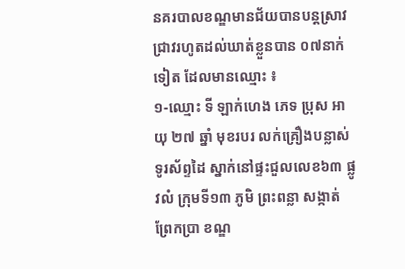នគរបាលខណ្ឌមានជ័យបានបន្តស្រាវជ្រាវរហូតដល់ឃាត់ខ្លួនបាន ០៧នាក់ទៀត ដែលមានឈ្មោះ ៖
១-ឈ្មោះ ទី ឡាក់ហេង ភេទ ប្រុស អាយុ ២៧ ឆ្នាំ មុខរបរ លក់គ្រឿងបន្លាស់ទូរស័ព្ទដៃ ស្នាក់នៅផ្ទះជួលលេខ៦៣ ផ្លូវលំ ក្រុមទី១៣ ភូមិ ព្រះពន្លា សង្កាត់ ព្រែកប្រា ខណ្ឌ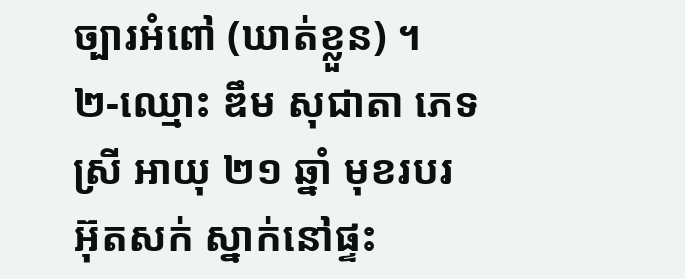ច្បារអំពៅ (ឃាត់ខ្លួន) ។
២-ឈ្មោះ ឌឹម សុជាតា ភេទ ស្រី អាយុ ២១ ឆ្នាំ មុខរបរ អ៊ុតសក់ ស្នាក់នៅផ្ទះ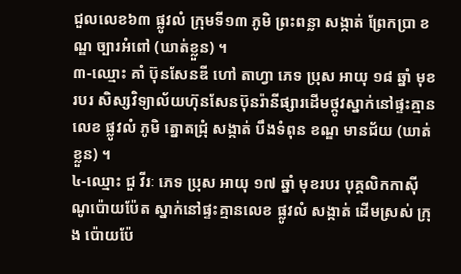ជួលលេខ៦៣ ផ្លូវលំ ក្រុមទី១៣ ភូមិ ព្រះពន្លា សង្កាត់ ព្រែកប្រា ខណ្ឌ ច្បារអំពៅ (ឃាត់ខ្លួន) ។
៣-ឈ្មោះ គាំ ប៊ុនសែនឌី ហៅ តាហ្វា ភេទ ប្រុស អាយុ ១៨ ឆ្នាំ មុខរបរ សិស្សវិទ្យាល័យហ៊ុនសែនប៊ុនរ៉ានីផ្សារដើមថ្កូវស្នាក់នៅផ្ទះគ្មានលេខ ផ្លូវលំ ភូមិ ត្នោតជ្រុំ សង្កាត់ បឹងទំពុន ខណ្ឌ មានជ័យ (ឃាត់ខ្លួន) ។
៤-ឈ្មោះ ជួ វីរៈ ភេទ ប្រុស អាយុ ១៧ ឆ្នាំ មុខរបរ បុគ្គលិកកាស៊ីណូប៉ោយប៉ែត ស្នាក់នៅផ្ទះគ្មានលេខ ផ្លូវលំ សង្កាត់ ដើមស្រស់ ក្រុង ប៉ោយប៉ែ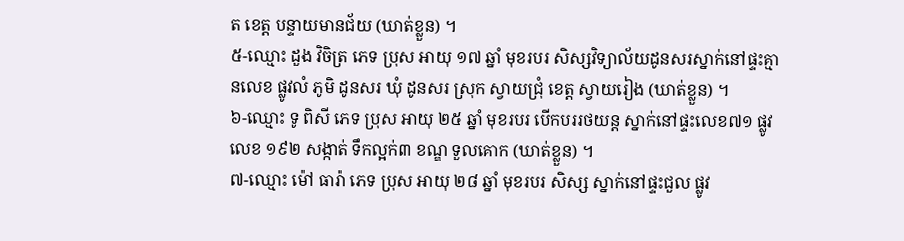ត ខេត្ត បន្ទាយមានជ័យ (ឃាត់ខ្លួន) ។
៥-ឈ្មោះ ដួង វិចិត្រ ភេទ ប្រុស អាយុ ១៧ ឆ្នាំ មុខរបរ សិស្សវិទ្យាល័យដូនសរស្នាក់នៅផ្ទះគ្មានលេខ ផ្លូវលំ ភូមិ ដូនសរ ឃុំ ដូនសរ ស្រុក ស្វាយជ្រុំ ខេត្ត ស្វាយរៀង (ឃាត់ខ្លួន) ។
៦-ឈ្មោះ ទូ ពិសី ភេទ ប្រុស អាយុ ២៥ ឆ្នាំ មុខរបរ បើកបររថយន្ត ស្នាក់នៅផ្ទះលេខ៧១ ផ្លូវលេខ ១៩២ សង្កាត់ ទឹកល្អក់៣ ខណ្ឌ ទួលគោក (ឃាត់ខ្លួន) ។
៧-ឈ្មោះ ម៉ៅ ធារ៉ា ភេទ ប្រុស អាយុ ២៨ ឆ្នាំ មុខរបរ សិស្ស ស្នាក់នៅផ្ទះជួល ផ្លូវ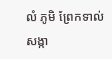លំ ភូមិ ព្រែកទាល់ សង្កា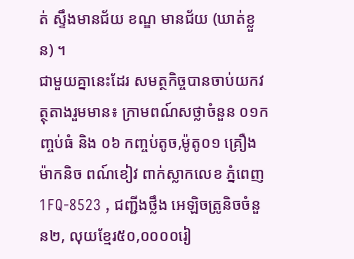ត់ ស្ទឹងមានជ័យ ខណ្ឌ មានជ័យ (ឃាត់ខ្លួន) ។
ជាមួយគ្នានេះដែរ សមត្ថកិច្ចបានចាប់យកវត្ថុតាងរួមមាន៖ ក្រាមពណ៍សថ្លាចំនួន ០១កញ្ចប់ធំ និង ០៦ កញ្ចប់តូច,ម៉ូតូ០១ គ្រឿងម៉ាកនិច ពណ៍ខៀវ ពាក់ស្លាកលេខ ភ្នំពេញ1FQ-8523 , ជញ្ជីងថ្លឹង អេឡិចត្រូនិចចំនួន២, លុយខ្មែរ៥០,០០០០រៀ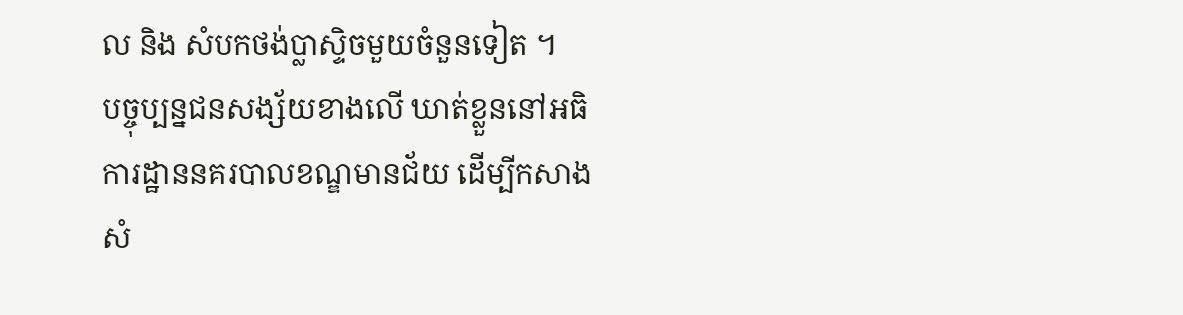ល និង សំបកថង់ប្លាស្ទិចមួយចំនួនទៀត ។
បច្ចុប្បន្នជនសង្ស័យខាងលើ ឃាត់ខ្លួននៅអធិការដ្ឋាននគរបាលខណ្ឌមានជ័យ ដើម្បីកសាងសំ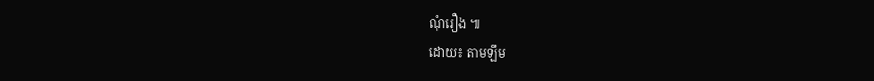ណុំរឿង ៕
ដោយ៖ តាមឡឹម